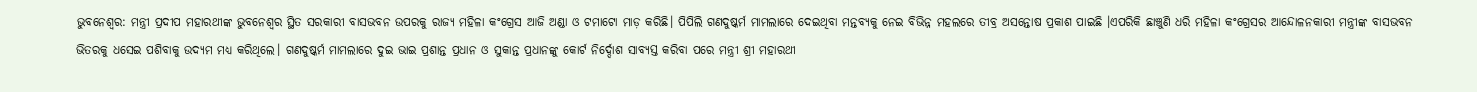ଭୁବନେଶ୍ୱର: ମନ୍ତ୍ରୀ ପ୍ରଦୀପ ମହାରଥୀଙ୍କ ଭୁବନେଶ୍ୱର ସ୍ଥିତ ସରକାରୀ ବାସଭବନ ଉପରକୁ ରାଜ୍ୟ ମହିଳା କଂଗ୍ରେସ ଆଜି ଅଣ୍ଡା ଓ ଟମାଟୋ ମାଡ଼ କରିଛି। ପିପିଲି ଗଣଦୁଷ୍କର୍ମ ମାମଲାରେ ଦେଇଥିବା ମନ୍ତବ୍ୟକୁ ନେଇ ବିଭିନ୍ନ ମହଲରେ ତୀବ୍ର ଅସନ୍ତୋଷ ପ୍ରକାଶ ପାଇଛି ।ଏପରିକି ଛାଞ୍ଚୁଣି ଧରି ମହିଳା କଂଗ୍ରେସର ଆନ୍ଦୋଳନକାରୀ ମନ୍ତ୍ରୀଙ୍କ ବାସଭବନ ଭିତରକୁ ଧସେଇ ପଶିବାକୁ ଉଦ୍ୟମ ମଧ୍ୟ କରିଥିଲେ। ଗଣଦୁଷ୍କର୍ମ ମାମଲାରେ ଦୁଇ ଭାଇ ପ୍ରଶାନ୍ତ ପ୍ରଧାନ ଓ ସୁକାନ୍ତ ପ୍ରଧାନଙ୍କୁ କୋର୍ଟ ନିର୍ଦ୍ଦୋଶ ସାବ୍ୟସ୍ତ କରିବା ପରେ ମନ୍ତ୍ରୀ ଶ୍ରୀ ମହାରଥୀ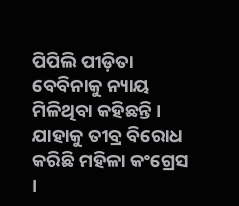ପିପିଲି ପୀଡ଼ିତା ବେବିନାକୁ ନ୍ୟାୟ ମିଳିଥିବା କହିଛନ୍ତି ।
ଯାହାକୁ ତୀବ୍ର ବିରୋଧ କରିଛି ମହିଳା କଂଗ୍ରେସ ।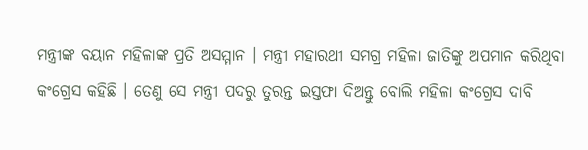ମନ୍ତ୍ରୀଙ୍କ ବୟାନ ମହିଳାଙ୍କ ପ୍ରତି ଅସମ୍ମାନ । ମନ୍ତ୍ରୀ ମହାରଥୀ ସମଗ୍ର ମହିଳା ଜାତିଙ୍କୁ ଅପମାନ କରିଥିବା କଂଗ୍ରେସ କହିଛି । ତେଣୁ ସେ ମନ୍ତ୍ରୀ ପଦରୁ ତୁରନ୍ତ ଇସ୍ତଫା ଦିଅନ୍ତୁ ବୋଲି ମହିଳା କଂଗ୍ରେସ ଦାବି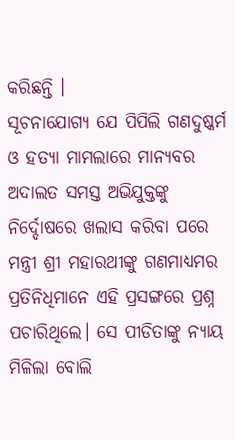କରିଛନ୍ତି ।
ସୂଚନାଯୋଗ୍ୟ ଯେ ପିପିଲି ଗଣଦୁଷ୍କର୍ମ ଓ ହତ୍ୟା ମାମଲାରେ ମାନ୍ୟବର ଅଦାଲତ ସମସ୍ତ ଅଭିଯୁକ୍ତଙ୍କୁ ନିର୍ଦ୍ଦୋଷରେ ଖଲାସ କରିବା ପରେ ମନ୍ତ୍ରୀ ଶ୍ରୀ ମହାରଥୀଙ୍କୁ ଗଣମାଧ୍ୟମର ପ୍ରତିନିଧିମାନେ ଏହି ପ୍ରସଙ୍ଗରେ ପ୍ରଶ୍ନ ପଚାରିଥିଲେ। ସେ ପୀଡିତାଙ୍କୁ ନ୍ୟାୟ ମିଳିଲା ବୋଲି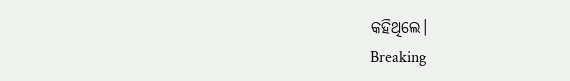କହିଥିଲେ।
Breaking